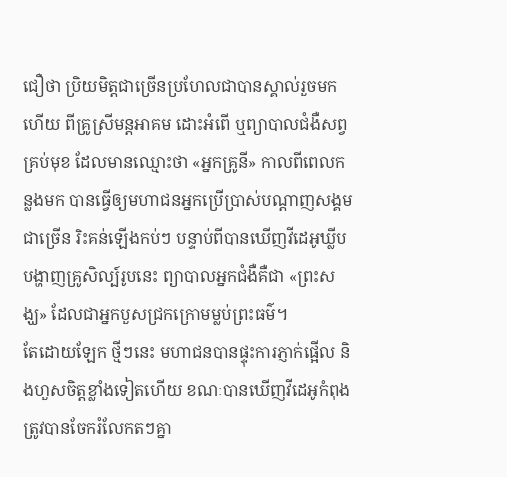ជឿថា ប្រិយមិត្តជាច្រើនប្រហែលជាបានស្គាល់រួចមកហើយ ពីគ្រូស្រីមន្តអាគម ដោះអំពើ ឬព្យាបាលជំងឺសព្វគ្រប់មុខ ដែលមានឈ្មោះថា «អ្នកគ្រូនី» កាលពីពេលកន្លងមក បានធ្វើឲ្យមហាជនអ្នកប្រើប្រាស់បណ្តាញសង្គមជាច្រើន រិះគន់ឡើងកប់ៗ បន្ទាប់ពីបានឃើញវីដេអូឃ្លីបបង្ហាញគ្រូសិល្ប៍រូបនេះ ព្យាបាលអ្នកជំងឺគឺជា «ព្រះសង្ឃ» ដែលជាអ្នកបួសជ្រកក្រោមម្លប់ព្រះធម៌។
តែដោយឡែក ថ្មីៗនេះ មហាជនបានផ្ទុះការភ្ញាក់ផ្អើល និងហួសចិត្តខ្លាំងទៀតហើយ ខណៈបានឃើញវីដេអូកំពុងត្រូវបានចែករំលែកតៗគ្នា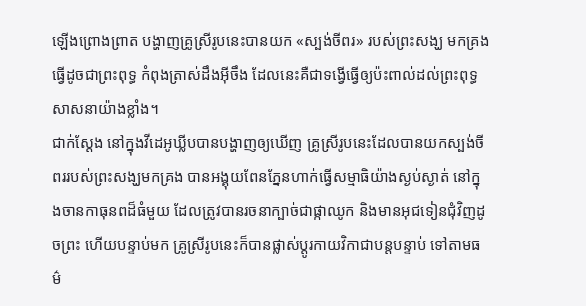ឡើងព្រោងព្រាត បង្ហាញគ្រូស្រីរូបនេះបានយក «ស្បង់ចីពរ» របស់ព្រះសង្ឃ មកគ្រងធ្វើដូចជាព្រះពុទ្ធ កំពុងត្រាស់ដឹងអ៊ីចឹង ដែលនេះគឺជាទង្វើធ្វើឲ្យប៉ះពាល់ដល់ព្រះពុទ្ធសាសនាយ៉ាងខ្លាំង។
ជាក់ស្ដែង នៅក្នុងវីដេអូឃ្លីបបានបង្ហាញឲ្យឃើញ គ្រូស្រីរូបនេះដែលបានយកស្បង់ចីពររបស់ព្រះសង្ឃមកគ្រង បានអង្គុយពែនភ្នែនហាក់ធ្វើសម្មាធិយ៉ាងស្ងប់ស្ងាត់ នៅក្នុងចានកាធុនពដ៏ធំមួយ ដែលត្រូវបានរចនាក្បាច់ជាផ្កាឈូក និងមានអុជទៀនជុំវិញដូចព្រះ ហើយបន្ទាប់មក គ្រូស្រីរូបនេះក៏បានផ្លាស់ប្ដូរកាយវិកាជាបន្ដបន្ទាប់ ទៅតាមធម៌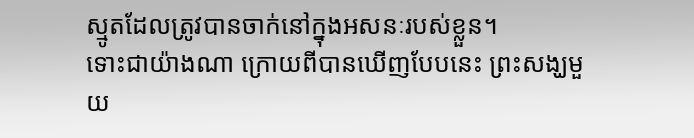ស្មូតដែលត្រូវបានចាក់នៅក្នុងអសនៈរបស់ខ្លួន។
ទោះជាយ៉ាងណា ក្រោយពីបានឃើញបែបនេះ ព្រះសង្ឃមួយ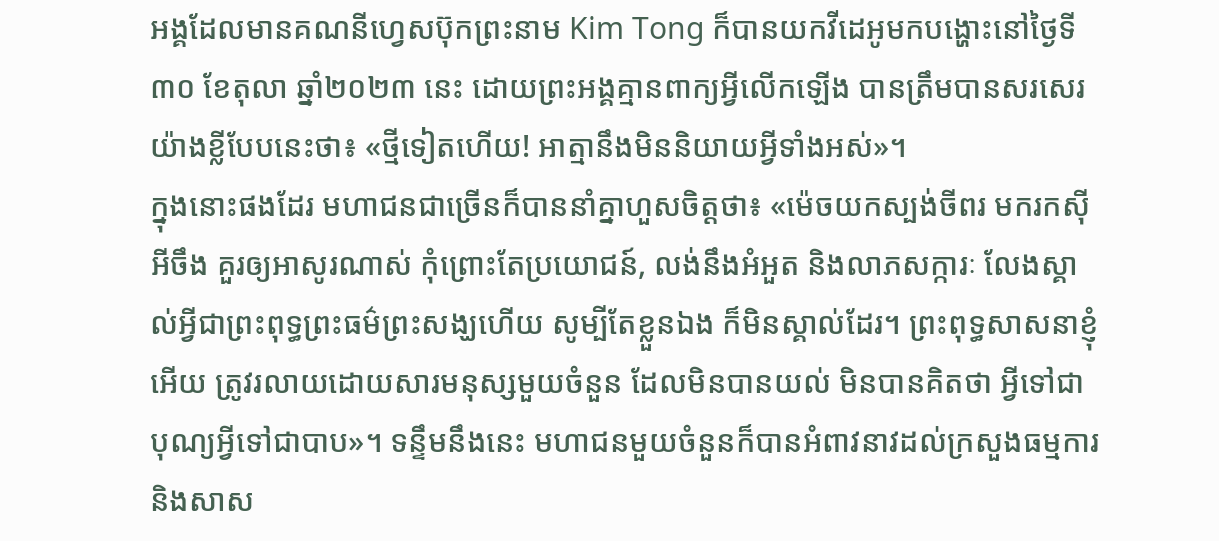អង្គដែលមានគណនីហ្វេសប៊ុកព្រះនាម Kim Tong ក៏បានយកវីដេអូមកបង្ហោះនៅថ្ងៃទី៣០ ខែតុលា ឆ្នាំ២០២៣ នេះ ដោយព្រះអង្គគ្មានពាក្យអ្វីលើកឡើង បានត្រឹមបានសរសេរយ៉ាងខ្លីបែបនេះថា៖ «ថ្មីទៀតហើយ! អាត្មានឹងមិននិយាយអ្វីទាំងអស់»។
ក្នុងនោះផងដែរ មហាជនជាច្រើនក៏បាននាំគ្នាហួសចិត្តថា៖ «ម៉េចយកស្បង់ចីពរ មករកស៊ីអីចឹង គួរឲ្យអាសូរណាស់ កុំព្រោះតែប្រយោជន៍, លង់នឹងអំអួត និងលាភសក្ការៈ លែងស្គាល់អ្វីជាព្រះពុទ្ធព្រះធម៌ព្រះសង្ឃហើយ សូម្បីតែខ្លួនឯង ក៏មិនស្គាល់ដែរ។ ព្រះពុទ្ធសាសនាខ្ញុំអើយ ត្រូវរលាយដោយសារមនុស្សមួយចំនួន ដែលមិនបានយល់ មិនបានគិតថា អ្វីទៅជាបុណ្យអ្វីទៅជាបាប»។ ទន្ទឹមនឹងនេះ មហាជនមួយចំនួនក៏បានអំពាវនាវដល់ក្រសួងធម្មការ និងសាស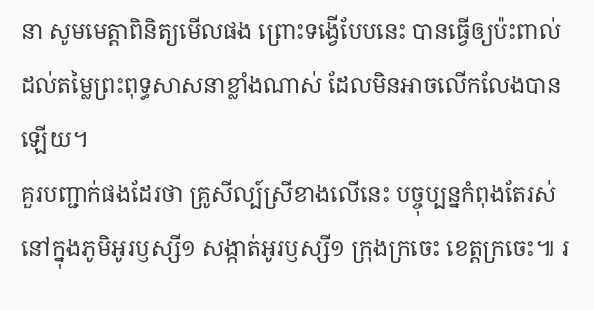នា សូមមេត្តាពិនិត្យមើលផង ព្រោះទង្វើបែបនេះ បានធ្វើឲ្យប៉ះពាល់ដល់តម្លៃព្រះពុទ្ធសាសនាខ្លាំងណាស់ ដែលមិនអាចលើកលែងបានឡើយ។
គួរបញ្ជាក់ផងដែរថា គ្រូសីល្ប៍ស្រីខាងលើនេះ បច្ចុប្បន្នកំពុងតែរស់នៅក្នុងភូមិអូរឫស្សី១ សង្កាត់អូរឫស្សី១ ក្រុងក្រចេះ ខេត្តក្រចេះ៕ រ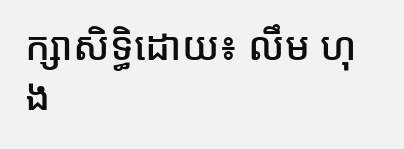ក្សាសិទ្ធិដោយ៖ លឹម ហុង